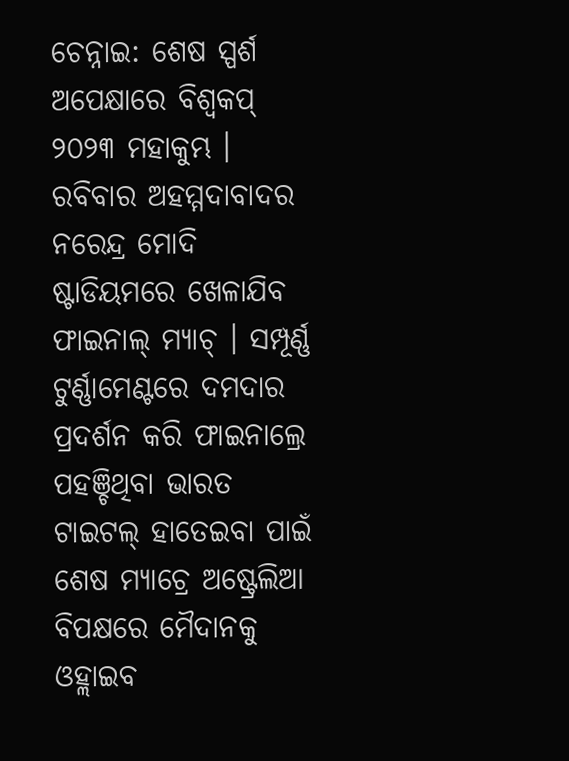ଚେନ୍ନାଇ: ଶେଷ ସ୍ପର୍ଶ ଅପେକ୍ଷାରେ ବିଶ୍ବକପ୍ ୨୦୨୩ ମହାକୁମ୍ଭ । ରବିବାର ଅହମ୍ମଦାବାଦର ନରେନ୍ଦ୍ର ମୋଦି ଷ୍ଟାଡିୟମରେ ଖେଳାଯିବ ଫାଇନାଲ୍ ମ୍ୟାଚ୍ । ସମ୍ପୂର୍ଣ୍ଣ ଟୁର୍ଣ୍ଣାମେଣ୍ଟରେ ଦମଦାର ପ୍ରଦର୍ଶନ କରି ଫାଇନାଲ୍ରେ ପହଞ୍ଚିଥିବା ଭାରତ ଟାଇଟଲ୍ ହାତେଇବା ପାଇଁ ଶେଷ ମ୍ୟାଚ୍ରେ ଅଷ୍ଟ୍ରେଲିଆ ବିପକ୍ଷରେ ମୈଦାନକୁ ଓହ୍ଲାଇବ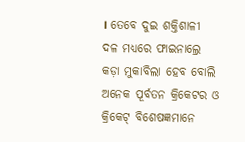। ତେବେ ଦୁଇ ଶକ୍ତିଶାଳୀ ଦଳ ମଧ୍ୟରେ ଫାଇନାଲ୍ରେ କଡ଼ା ମୁକାବିଲା ହେବ ବୋଲି ଅନେକ ପୂର୍ବତନ କ୍ରିକେଟର ଓ କ୍ରିକେଟ୍ ବିଶେଷଜ୍ଞମାନେ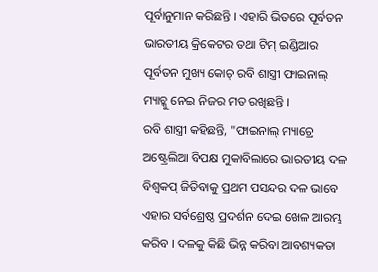ପୂର୍ବାନୁମାନ କରିଛନ୍ତି । ଏହାରି ଭିତରେ ପୂର୍ବତନ ଭାରତୀୟ କ୍ରିକେଟର ତଥା ଟିମ୍ ଇଣ୍ଡିଆର ପୂର୍ବତନ ମୁଖ୍ୟ କୋଚ୍ ରବି ଶାସ୍ତ୍ରୀ ଫାଇନାଲ୍ ମ୍ୟାଚ୍କୁ ନେଇ ନିଜର ମତ ରଖିଛନ୍ତି ।
ରବି ଶାସ୍ତ୍ରୀ କହିଛନ୍ତି, "ଫାଇନାଲ୍ ମ୍ୟାଚ୍ରେ ଅଷ୍ଟ୍ରେଲିଆ ବିପକ୍ଷ ମୁକାବିଲାରେ ଭାରତୀୟ ଦଳ ବିଶ୍ବକପ୍ ଜିତିବାକୁ ପ୍ରଥମ ପସନ୍ଦର ଦଳ ଭାବେ ଏହାର ସର୍ବଶ୍ରେଷ୍ଠ ପ୍ରଦର୍ଶନ ଦେଇ ଖେଳ ଆରମ୍ଭ କରିବ । ଦଳକୁ କିଛି ଭିନ୍ନ କରିବା ଆବଶ୍ୟକତା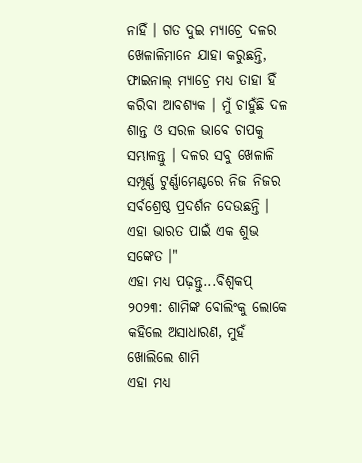ନାହିଁ । ଗତ ଦୁଇ ମ୍ୟାଚ୍ରେ ଦଳର ଖେଳାଳିମାନେ ଯାହା କରୁଛନ୍ତି, ଫାଇନାଲ୍ ମ୍ୟାଚ୍ରେ ମଧ୍ୟ ତାହା ହିଁ କରିବା ଆବଶ୍ୟକ । ମୁଁ ଚାହୁଁଛି ଦଳ ଶାନ୍ତ ଓ ସରଳ ଭାବେ ଚାପକୁ ସମ୍ଭାଳନ୍ତୁ । ଦଳର ସବୁ ଖେଳାଳି ସମ୍ପୂର୍ଣ୍ଣ ଟୁର୍ଣ୍ଣାମେଣ୍ଟରେ ନିଜ ନିଜର ସର୍ବଶ୍ରେଷ୍ଠ ପ୍ରଦର୍ଶନ ଦେଉଛନ୍ତି । ଏହା ଭାରତ ପାଇଁ ଏକ ଶୁଭ ସଙ୍କେତ ।"
ଏହା ମଧ୍ୟ ପଢ଼ନ୍ତୁ...ବିଶ୍ବକପ୍ ୨୦୨୩: ଶାମିଙ୍କ ବୋଲିଂକୁ ଲୋକେ କହିଲେ ଅସାଧାରଣ, ମୁହଁ ଖୋଲିଲେ ଶାମି
ଏହା ମଧ୍ୟ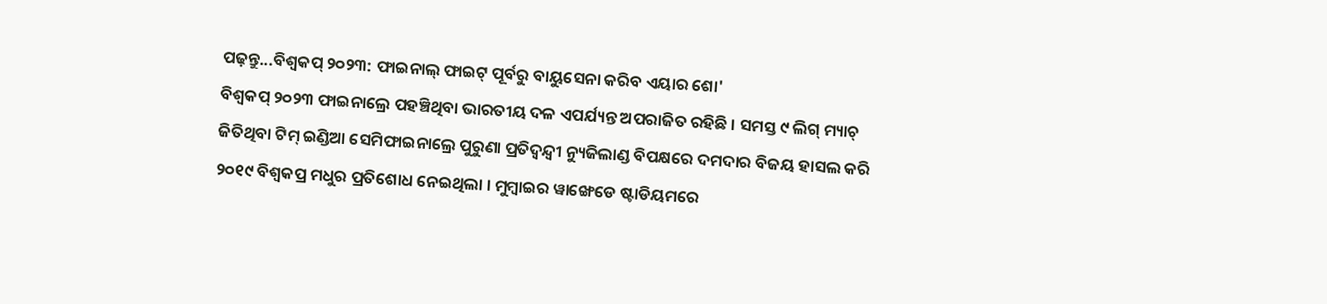ପଢ଼ନ୍ତୁ...ବିଶ୍ବକପ୍ ୨୦୨୩: ଫାଇନାଲ୍ ଫାଇଟ୍ ପୂର୍ବରୁ ବାୟୁସେନା କରିବ ଏୟାର ଶୋ'
ବିଶ୍ବକପ୍ ୨୦୨୩ ଫାଇନାଲ୍ରେ ପହଞ୍ଚିଥିବା ଭାରତୀୟ ଦଳ ଏପର୍ଯ୍ୟନ୍ତ ଅପରାଜିତ ରହିଛି । ସମସ୍ତ ୯ ଲିଗ୍ ମ୍ୟାଚ୍ ଜିତିଥିବା ଟିମ୍ ଇଣ୍ଡିଆ ସେମିଫାଇନାଲ୍ରେ ପୁରୁଣା ପ୍ରତିଦ୍ବନ୍ଦ୍ବୀ ନ୍ୟୁଜିଲାଣ୍ଡ ବିପକ୍ଷରେ ଦମଦାର ବିଜୟ ହାସଲ କରି ୨୦୧୯ ବିଶ୍ବକପ୍ର ମଧୁର ପ୍ରତିଶୋଧ ନେଇଥିଲା । ମୁମ୍ବାଇର ୱାଙ୍ଖେଡେ ଷ୍ଟାଡିୟମରେ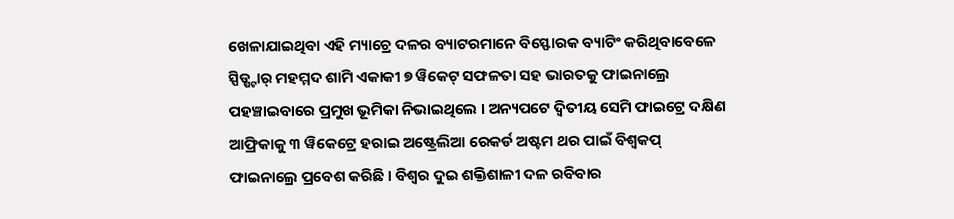ଖେଳାଯାଇଥିବା ଏହି ମ୍ୟାଚ୍ରେ ଦଳର ବ୍ୟାଟରମାନେ ବିସ୍ଫୋରକ ବ୍ୟାଟିଂ କରିଥିବାବେଳେ ସ୍ପିଡ୍ଷ୍ଟାର୍ ମହମ୍ମଦ ଶାମି ଏକାକୀ ୭ ୱିକେଟ୍ ସଫଳତା ସହ ଭାରତକୁ ଫାଇନାଲ୍ରେ ପହଞ୍ଚାଇବାରେ ପ୍ରମୁଖ ଭୂମିକା ନିଭାଇଥିଲେ । ଅନ୍ୟପଟେ ଦ୍ବିତୀୟ ସେମି ଫାଇଟ୍ରେ ଦକ୍ଷିଣ ଆଫ୍ରିକାକୁ ୩ ୱିକେଟ୍ରେ ହରାଇ ଅଷ୍ଟ୍ରେଲିଆ ରେକର୍ଡ ଅଷ୍ଟମ ଥର ପାଇଁ ବିଶ୍ବକପ୍ ଫାଇନାଲ୍ରେ ପ୍ରବେଶ କରିଛି । ବିଶ୍ବର ଦୁଇ ଶକ୍ତିଶାଳୀ ଦଳ ରବିବାର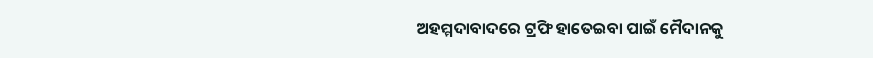ଅହମ୍ମଦାବାଦରେ ଟ୍ରଫି ହାତେଇବା ପାଇଁ ମୈଦାନକୁ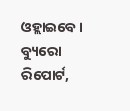ଓହ୍ଲାଇବେ ।
ବ୍ୟୁରୋ ରିପୋର୍ଟ,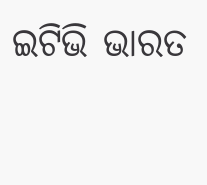ଇଟିଭି ଭାରତ